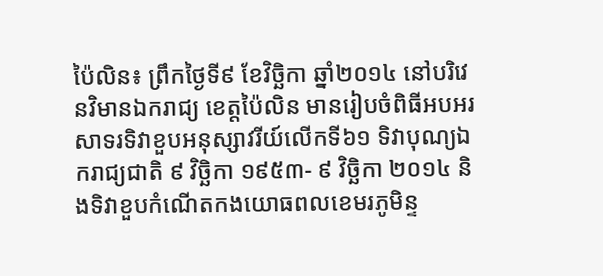ប៉ៃលិន៖ ព្រឹកថ្ងៃទី៩ ខែវិច្ឆិកា ឆ្នាំ២០១៤ នៅបរិវេនវិមានឯករាជ្យ ខេត្តប៉ៃលិន មានរៀបចំពិធីអបអរសាទរទិវាខួបអនុស្សាវរីយ៍លើកទី៦១ ទិវាបុណ្យឯករាជ្យជាតិ ៩ វិច្ឆិកា ១៩៥៣- ៩ វិច្ឆិកា ២០១៤ និងទិវាខួបកំណើតកងយោធពលខេមរភូមិន្ទ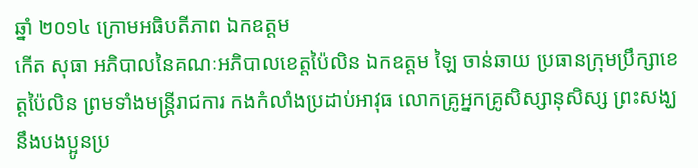ឆ្នាំ ២០១៤ ក្រោមអធិបតីភាព ឯកឧត្តម
កើត សុធា អភិបាលនៃគណៈអភិបាលខេត្តប៉ៃលិន ឯកឧត្តម ឡៃ ចាន់ឆាយ ប្រធានក្រុមប្រឹក្សាខេត្តប៉ៃលិន ព្រមទាំងមន្ត្រីរាជការ កងកំលាំងប្រដាប់អាវុធ លោកគ្រូអ្នកគ្រូសិស្សានុសិស្ស ព្រះសង្ឃនឹងបងប្អូនប្រ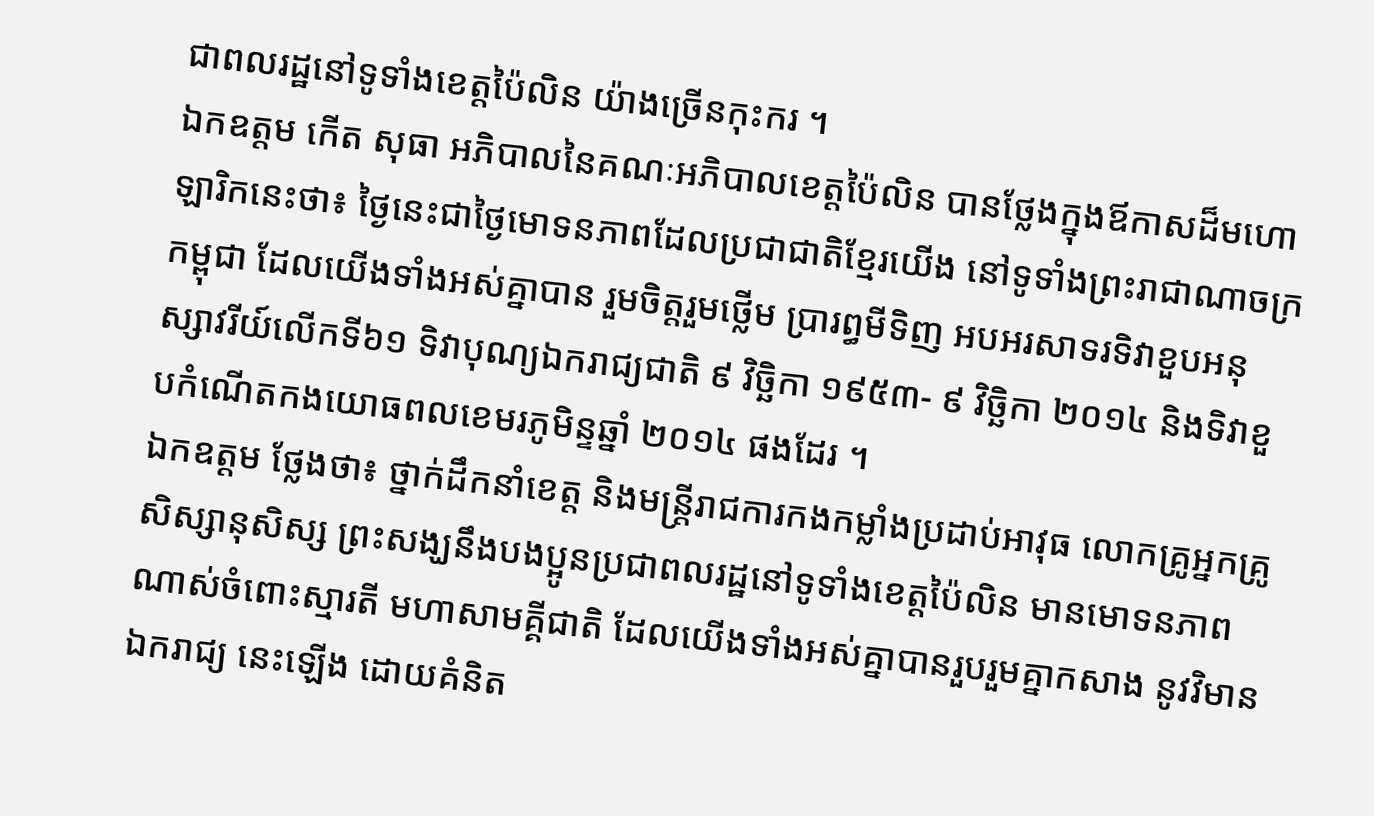ជាពលរដ្ឋនៅទូទាំងខេត្តប៉ៃលិន យ៉ាងច្រើនកុះករ ។
ឯកឧត្តម កើត សុធា អភិបាលនៃគណៈអភិបាលខេត្តប៉ៃលិន បានថ្លែងក្នុងឪកាសដ៏មហោឡារិកនេះថា៖ ថ្ងៃនេះជាថ្ងៃមោទនភាពដែលប្រជាជាតិខ្មែរយើង នៅទូទាំងព្រះរាជាណាចក្រកម្ពុជា ដែលយើងទាំងអស់គ្នាបាន រួមចិត្តរួមថ្លើម ប្រារព្ធមីទិញ អបអរសាទរទិវាខួបអនុស្សាវរីយ៍លើកទី៦១ ទិវាបុណ្យឯករាជ្យជាតិ ៩ វិច្ឆិកា ១៩៥៣- ៩ វិច្ឆិកា ២០១៤ និងទិវាខួបកំណើតកងយោធពលខេមរភូមិន្ទឆ្នាំ ២០១៤ ផងដែរ ។
ឯកឧត្តម ថ្លែងថា៖ ថ្នាក់ដឹកនាំខេត្ត និងមន្ត្រីរាជការកងកម្លាំងប្រដាប់អាវុធ លោកគ្រូអ្នកគ្រូសិស្សានុសិស្ស ព្រះសង្ឃនឹងបងប្អូនប្រជាពលរដ្ឋនៅទូទាំងខេត្តប៉ៃលិន មានមោទនភាពណាស់ចំពោះស្មារតី មហាសាមគ្គីជាតិ ដែលយើងទាំងអស់គ្នាបានរួបរួមគ្នាកសាង នូវវិមានឯករាជ្យ នេះឡើង ដោយគំនិត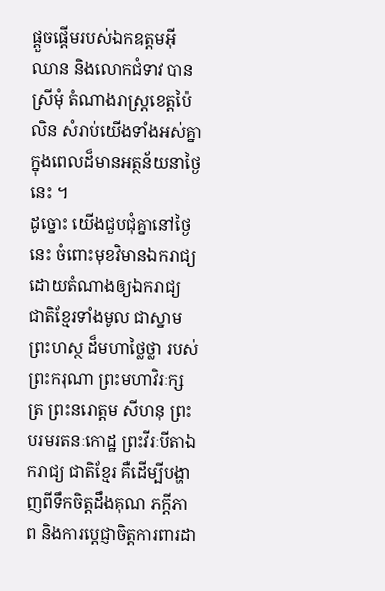ផ្តួចផ្តើមរបស់ឯកឧត្តមអ៊ី ឈាន និងលោកជំទាវ បាន ស្រីមុំ តំណាងរាស្ត្រខេត្តប៉ៃលិន សំរាប់យើងទាំងអស់គ្នា ក្នុងពេលដ៏មានអត្ថន័យនាថ្ងៃនេះ ។
ដូច្នោះ យើងជួបជុំគ្នានៅថ្ងៃនេះ ចំពោះមុខវិមានឯករាជ្យ ដោយតំណាងឲ្យឯករាជ្យ ជាតិខ្មែរទាំងមូល ជាស្នាមព្រះហស្ថ ដ៏មហាថ្លៃថ្លា របស់ព្រះករុណា ព្រះមហាវិរៈក្សត្រ ព្រះនរោត្តម សីហនុ ព្រះបរមរតនៈកោដ្ឋ ព្រះវីរៈបីតាឯករាជ្យ ជាតិខ្មែរ គឺដើម្បីបង្ហាញពីទឹកចិត្តដឹងគុណ ភក្តីភាព និងការប្តេជ្ញាចិត្តការពារដា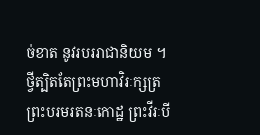ច់ខាត នូវរបររាជានិយម ។
ថ្វីត្បិតតែព្រះមហាវិរៈក្សត្រ ព្រះបរមរតនៈកោដ្ឋ ព្រះវីរៈបី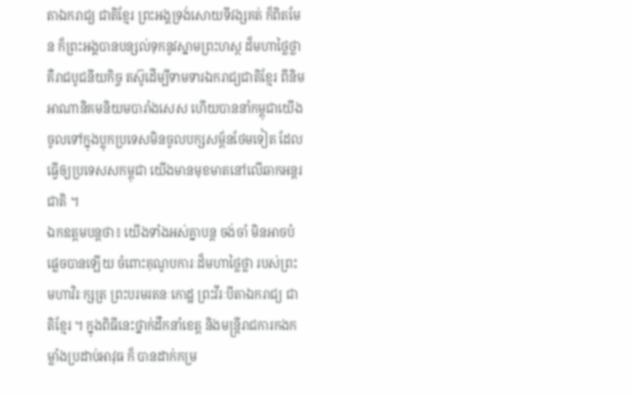តាឯករាជ្យ ជាតិខ្មែរ ព្រះអង្គទ្រង់សោយទីវង្សគត់ ក៏ពិតមែន ក៏ព្រះអង្គបានបន្សល់ទុកនូវស្នាមព្រះហស្ថ ដ៏មហាថ្លៃថ្លា គឺរាជបូជនីយកិច្ច តស៊ូដើម្បីទាមទារឯករាជ្យជាតិខ្មែរ ពីនិមអាណានិគមនិយមបារាំងសេស ហើយបាននាំកម្ពុជាយើងចូលទៅក្នុងប្លុកប្រទេសមិនចូលបក្សសម្ព័នថែមទៀត ដែលធ្វើឲ្យប្រទេសសកម្ពុជា យើងមានមុខមាតនៅលើឆាកអន្តរជាតិ ។
ឯកឧត្តមបន្តថា៖ យើងទាំងអស់គ្នាបន្ត ចង់ចាំ មិនអាចបំផ្លេចបានឡើយ ចំពោះគុណូបការៈដ៏មហាថ្លៃថ្លា របស់ព្រះមហាវិរៈក្សត្រ ព្រះបរមរតនៈកោដ្ឋ ព្រះវីរៈបីតាឯករាជ្យ ជាតិខ្មែរ ។ ក្នុងពិធីនេះថ្នាក់ដឹកនាំខេត្ត និងមន្ត្រីរាជការកងកម្លាំងប្រដាប់អាវុធ ក៏ បានដាក់កម្រ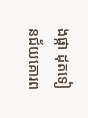ងផ្កា ដុតទៀនជ័យគោរព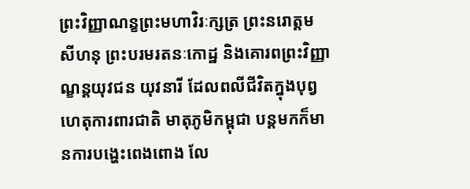ព្រះវិញ្ញាណន្ខព្រះមហាវិរៈក្សត្រ ព្រះនរោត្តម សីហនុ ព្រះបរមរតនៈកោដ្ឋ និងគោរពព្រះវិញ្ញាណ្ខន្តយុវជន យុវនារី ដែលពលីជីវិតក្នុងបុព្វហេតុការពារជាតិ មាតុភូមិកម្ពុជា បន្តមកក៏មានការបង្ហេះពេងពោង លែ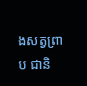ងសត្វព្រាប ជានិ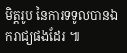មិត្តរូប នៃការទទូលបានឯករាជ្យផងដែរ ៕